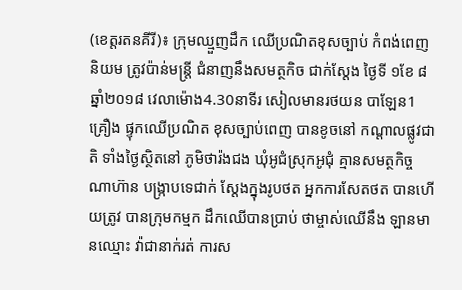(ខេត្តរតនគីរី)៖ ក្រុមឈ្មួញដឹក ឈើប្រណិតខុសច្បាប់ កំពង់ពេញនិយម ត្រូវប៉ាន់មន្ត្រី ជំនាញនឹងសមត្ថកិច ជាក់ស្តែង ថ្ងៃទី ១ខែ ៨ឆ្នាំ២០១៨ វេលាម៉ោង4.30នាទីរ សៀលមានរថយន បាឡែន1គ្រឿង ផ្ទុកឈើប្រណិត ខុសច្បាប់ពេញ បានខូចនៅ កណ្ដាលផ្លូវជាតិ ទាំងថ្ងៃស្ថិតនៅ ភូមិថារ៉ងជង ឃុំអូជំស្រុកអូជុំ គ្មានសមត្ថកិច្ចណាហ៊ាន បង្រ្កាបទេជាក់ ស្ដែងក្នុងរូបថត អ្នកការសែតថត បានហើយត្រូវ បានក្រុមកម្មក ដឹកឈើបានប្រាប់ ថាម្ចាស់ឈើនឹង ឡានមានឈ្មោះ វ៉ាជានាក់រត់ ការស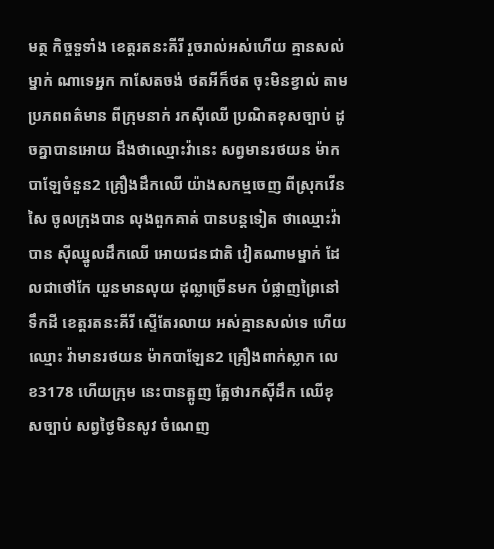មត្ថ កិច្ចទួទាំង ខេត្តរតនះគីរី រួចរាល់អស់ហើយ គ្មានសល់ម្នាក់ ណាទេអ្នក កាសែតចង់ ថតអីក៏ថត ចុះមិនខ្វាល់ តាមប្រភពពត៌មាន ពីក្រុមនាក់ រកស៊ីឈើ ប្រណិតខុសច្បាប់ ដូចគ្នាបានអោយ ដឹងថាឈ្មោះវ៉ានេះ សព្វមានរថយន ម៉ាកបាឡែចំនួន2 គ្រឿងដឹកឈើ យ៉ាងសកម្មចេញ ពីស្រុកវើនសៃ ចូលក្រុងបាន លុងពួកគាត់ បានបន្តទៀត ថាឈ្មោះវ៉ាបាន ស៊ីឈ្នូលដឹកឈើ អោយជនជាតិ វៀតណាមម្នាក់ ដែលជាថៅកែ យួនមានលុយ ដុល្លាច្រើនមក បំផ្លាញព្រៃនៅទឹកដី ខេត្តរតនះគីរី ស្ទើតែរលាយ អស់គ្មានសល់ទេ ហើយឈ្មោះ វ៉ាមានរថយន ម៉ាកបាឡែន2 គ្រឿងពាក់ស្លាក លេខ3178 ហើយក្រុម នេះបានត្អូញ ត្អែថារកស៊ីដឹក ឈើខុសច្បាប់ សព្វថ្ងៃមិនសូវ ចំណេញ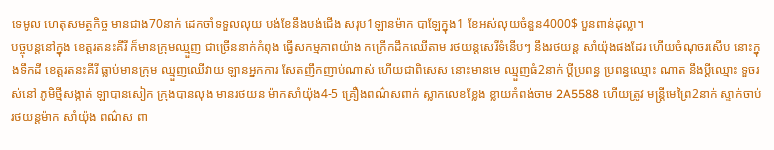ទេមូល ហេតុសមត្ថកិច្ច មានជាង70នាក់ ដេកចាំទទួលលុយ បង់ខែនឹងបង់ជើង សរុប1ឡានម៉ាក បាឡែក្នុង1 ខែអស់លុយចំនួន4000$ បួនពាន់ដុល្លា។
បច្ចុបន្ដនៅក្នុង ខេត្តរតនះគីរី ក៏មានក្រុមឈ្មួញ ជាច្រើននាក់កំពុង ធ្វើសកម្មភាពយ៉ាង កក្រើកដឹកឈើតាម រថយន្តសេរីទំនើបៗ នឹងរថយន្ត សាំយ៉ុងផងដែរ ហើយចំណុចរសើប នោះក្នុងទឹកដី ខេត្តរតនះគីរី ធ្លាប់មានក្រុម ឈ្មួញឈើវាយ ឡានអ្នកការ សែតញឹកញាប់ណាស់ ហើយជាពិសេស នោះមានមេ ឈ្មួញធំ2នាក់ ប្ដីប្រពន្ធ ប្រពន្ធឈ្មោះ ណាត នឹងប្ដីឈ្មោះ ទួចរស់នៅ ភូមិថ្មីសង្កាត់ ឡាបានសៀក ក្រុងបានលុង មានរថយន ម៉ាកសាំយ៉ុង4-5 គ្រឿងពណ៌សពាក់ ស្លាកលេខខ្លែង ខ្លាយកំពង់ចាម 2A5588 ហើយត្រូវ មន្ត្រីមេព្រៃ2នាក់ ស្ទាក់ចាប់ រថយន្តម៉ាក សាំយ៉ុង ពណ៌ស ពា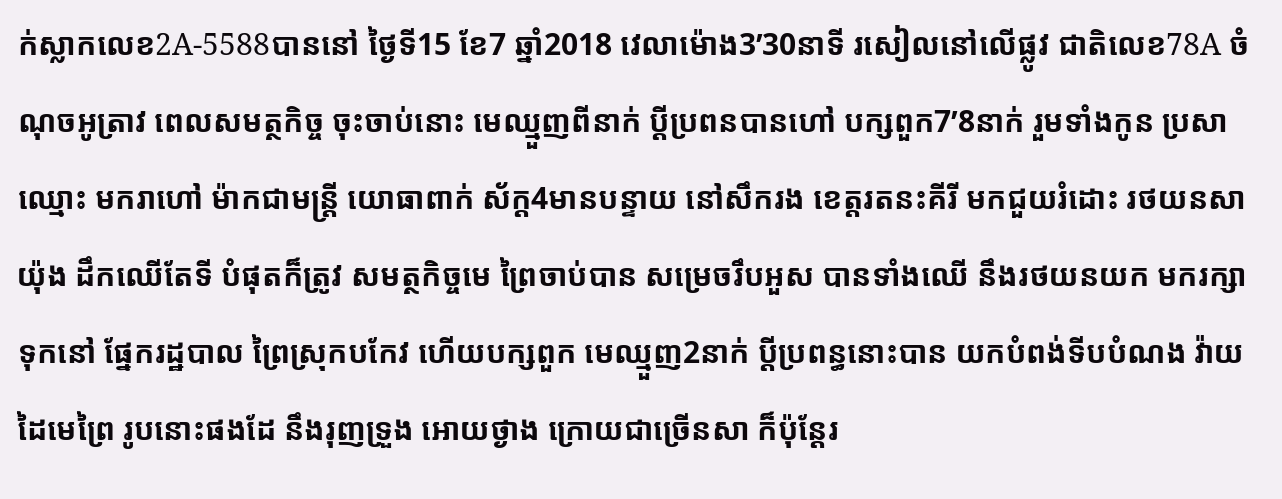ក់ស្លាកលេខ2A-5588បាននៅ ថ្ងៃទី15 ខែ7 ឆ្នាំ2018 វេលាម៉ោង3’30នាទី រសៀលនៅលើផ្លូវ ជាតិលេខ78A ចំណុចអូត្រាវ ពេលសមត្ថកិច្ច ចុះចាប់នោះ មេឈ្មួញពីនាក់ ប្ដីប្រពនបានហៅ បក្សពួក7’8នាក់ រួមទាំងកូន ប្រសាឈ្មោះ មករាហៅ ម៉ាកជាមន្រ្តី យោធាពាក់ ស័ក្ត4មានបន្ទាយ នៅសឹករង ខេត្តរតនះគីរី មកជួយរំដោះ រថយនសាយ៉ុង ដឹកឈើតែទី បំផុតក៏ត្រូវ សមត្ថកិច្ចមេ ព្រៃចាប់បាន សម្រេចរឹបអួស បានទាំងឈើ នឹងរថយនយក មករក្សាទុកនៅ ផ្នែករដ្ឋបាល ព្រៃស្រុកបកែវ ហើយបក្សពួក មេឈ្មួញ2នាក់ ប្ដីប្រពន្ធនោះបាន យកបំពង់ទីបបំណង វ៉ាយដៃមេព្រៃ រូបនោះផងដែ នឹងរុញទ្រួង អោយថ្ងាង ក្រោយជាច្រើនសា ក៏ប៉ុន្តែរ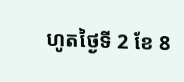ហូតថ្ងៃទី 2 ខែ 8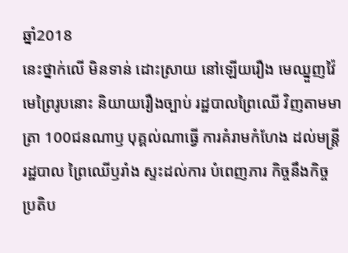ឆ្នាំ2018
នេះថ្នាក់លើ មិនទាន់ ដោះស្រាយ នៅឡើយរឿង មេឈ្នួញវ៉ៃ មេព្រៃរូបនោះ និយាយរឿងច្បាប់ រដ្ឋបាលព្រៃឈើ វិញតាមមាត្រា 100ជនណាឫ បុគ្គល់ណាធ្វើ ការគំរាមកំហែង ដល់មន្ត្រីរដ្ឋបាល ព្រៃឈើឫរាំង ស្ទះដល់ការ បំពេញភារ កិច្ចនឹងកិច្ច ប្រតិប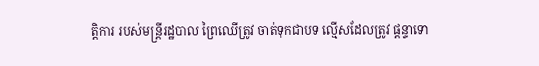ត្តិការ របស់មន្ត្រីរដ្ឋបាល ព្រៃឈើត្រូវ ចាត់ទុកជាបទ ល្មើសដែលត្រូវ ផ្ដន្ទាទោ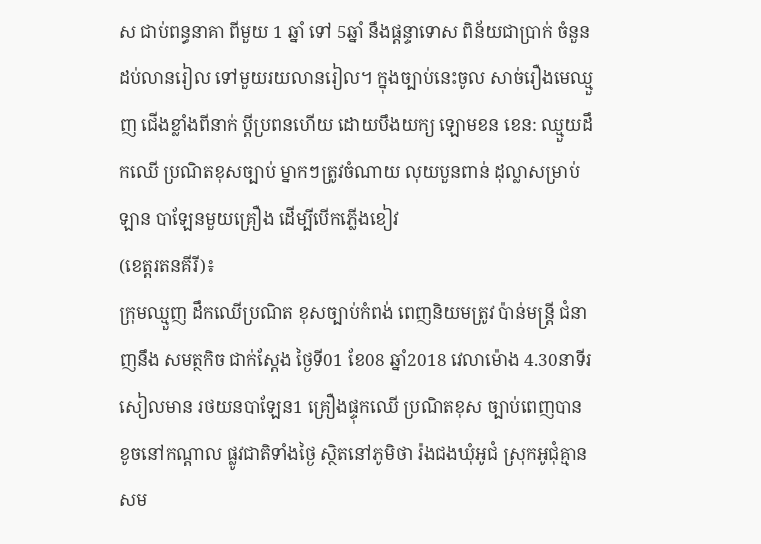ស ជាប់ពន្ធនាគា ពីមួយ 1 ឆ្នាំ ទៅ 5ឆ្នាំ នឹងផ្ដន្ទាទោស ពិន័យជាប្រាក់ ចំនួនដប់លានរៀល ទៅមួយរយលានរៀល។ ក្នុងច្បាប់នេះចូល សាច់រឿងមេឈ្មួញ ជើងខ្លាំងពីនាក់ ប្ដីប្រពនហើយ ដោយបឹងយក្យ ឡោមខន ខេន: ឈ្មួយដឹកឈើ ប្រណិតខុសច្បាប់ ម្នាកៗត្រូវចំណាយ លុយបួនពាន់ ដុល្លាសម្រាប់ឡាន បាឡែនមួយគ្រឿង ដើម្បីបើកភ្លើងខៀវ
(ខេត្តរតនគីរី)៖
ក្រុមឈ្មួញ ដឹកឈើប្រណិត ខុសច្បាប់កំពង់ ពេញនិយមត្រូវ ប៉ាន់មន្ត្រី ជំនាញនឹង សមត្ថកិច ជាក់ស្តែង ថ្ងៃទី01 ខែ08 ឆ្នាំ2018 វេលាម៉ោង 4.30នាទីរ សៀលមាន រថយនបាឡែន1 គ្រឿងផ្ទុកឈើ ប្រណិតខុស ច្បាប់ពេញបាន ខូចនៅកណ្ដាល ផ្លូវជាតិទាំងថ្ងៃ ស្ថិតនៅភូមិថា រ៉ងជងឃុំអូជំ ស្រុកអូជុំគ្មាន សម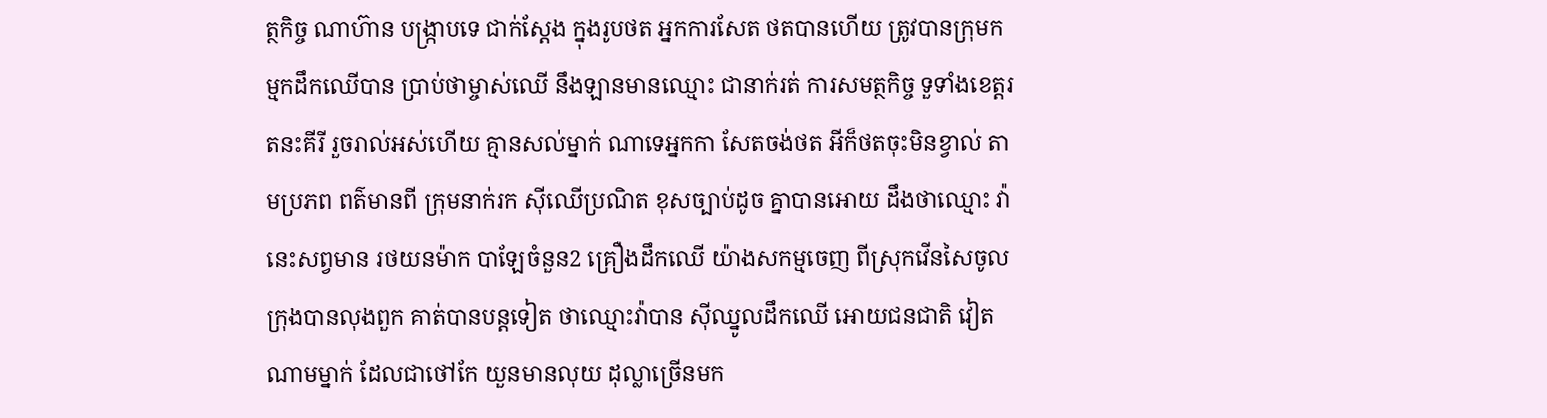ត្ថកិច្ច ណាហ៊ាន បង្រ្កាបទេ ជាក់ស្ដែង ក្នុងរូបថត អ្នកការសែត ថតបានហើយ ត្រូវបានក្រុមក ម្មកដឹកឈើបាន ប្រាប់ថាម្ចាស់ឈើ នឹងឡានមានឈ្មោះ ជានាក់រត់ ការសមត្ថកិច្ច ទួទាំងខេត្តរតនះគីរី រួចរាល់អស់ហើយ គ្មានសល់ម្នាក់ ណាទេអ្នកកា សែតចង់ថត អីក៏ថតចុះមិនខ្វាល់ តាមប្រភព ពត៌មានពី ក្រុមនាក់រក ស៊ីឈើប្រណិត ខុសច្បាប់ដូច គ្នាបានអោយ ដឹងថាឈ្មោះ វ៉ានេះសព្វមាន រថយនម៉ាក បាឡែចំនួន2 គ្រឿងដឹកឈើ យ៉ាងសកម្មចេញ ពីស្រុកវើនសៃចូល ក្រុងបានលុងពួក គាត់បានបន្តទៀត ថាឈ្មោះវ៉ាបាន ស៊ីឈ្នូលដឹកឈើ អោយជនជាតិ វៀតណាមម្នាក់ ដែលជាថៅកែ យួនមានលុយ ដុល្លាច្រើនមក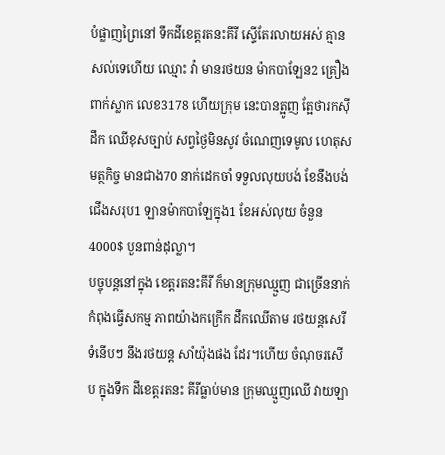បំផ្លាញព្រៃនៅ ទឹកដីខេត្តរតនះគីរី ស្ទើតែរលាយអស់ គ្មានសល់ទេហើយ ឈ្មោះ វ៉ា មានរថយន ម៉ាកបាឡែន2 គ្រឿងពាក់ស្លាក លេខ3178 ហើយក្រុម នេះបានត្អូញ ត្អែថារកស៊ីដឹក ឈើខុសច្បាប់ សព្វថ្ងៃមិនសូវ ចំណេញទេមូល ហេតុសមត្ថកិច្ច មានជាង70 នាក់ដេកចាំ ទទួលលុយបង់ ខែនឹងបង់ ជើងសរុប1 ឡានម៉ាកបាឡែក្នុង1 ខែអស់លុយ ចំនួន4000$ បួនពាន់ដុល្លា។
បច្ចុបន្ដនៅក្នុង ខេត្តរតនះគីរី ក៏មានក្រុមឈ្មួញ ជាច្រើននាក់ កំពុងធ្វើសកម្ម ភាពយ៉ាងកក្រើក ដឹកឈើតាម រថយន្តសេរីទំនើបៗ នឹងរថយន្ត សាំយ៉ុងផង ដែរ។ហើយ ចំណុចរសើប ក្នុងទឹក ដីខេត្តរតនះ គីរីធ្លាប់មាន ក្រុមឈ្មួញឈើ វាយឡា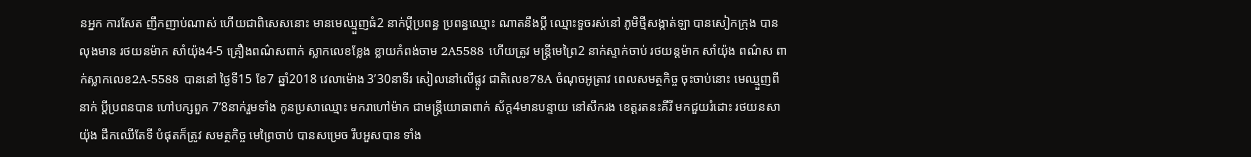នអ្នក ការសែត ញឹកញាប់ណាស់ ហើយជាពិសេសនោះ មានមេឈ្មួញធំ2 នាក់ប្ដីប្រពន្ធ ប្រពន្ធឈ្មោះ ណាតនឹងប្ដី ឈ្មោះទួចរស់នៅ ភូមិថ្មីសង្កាត់ឡា បានសៀកក្រុង បានលុងមាន រថយនម៉ាក សាំយ៉ុង4-5 គ្រឿងពណ៌សពាក់ ស្លាកលេខខ្លែង ខ្លាយកំពង់ចាម 2A5588 ហើយត្រូវ មន្ត្រីមេព្រៃ2 នាក់ស្ទាក់ចាប់ រថយន្តម៉ាក សាំយ៉ុង ពណ៌ស ពាក់ស្លាកលេខ2A-5588 បាននៅ ថ្ងៃទី15 ខែ7 ឆ្នាំ2018 វេលាម៉ោង 3’30នាទីរ សៀលនៅលើផ្លូវ ជាតិលេខ78A ចំណុចអូត្រាវ ពេលសមត្ថកិច្ច ចុះចាប់នោះ មេឈ្មួញពីនាក់ ប្ដីប្រពនបាន ហៅបក្សពួក 7’8នាក់រួមទាំង កូនប្រសាឈ្មោះ មករាហៅម៉ាក ជាមន្រ្តីយោធាពាក់ ស័ក្ត4មានបន្ទាយ នៅសឹករង ខេត្តរតនះគីរី មកជួយរំដោះ រថយនសាយ៉ុង ដឹកឈើតែទី បំផុតក៏ត្រូវ សមត្ថកិច្ច មេព្រៃចាប់ បានសម្រេច រឹបអួសបាន ទាំង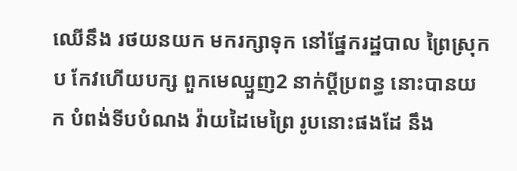ឈើនឹង រថយនយក មករក្សាទុក នៅផ្នែករដ្ឋបាល ព្រៃស្រុកប កែវហើយបក្ស ពួកមេឈ្មួញ2 នាក់ប្ដីប្រពន្ធ នោះបានយក បំពង់ទីបបំណង វ៉ាយដៃមេព្រៃ រូបនោះផងដែ នឹង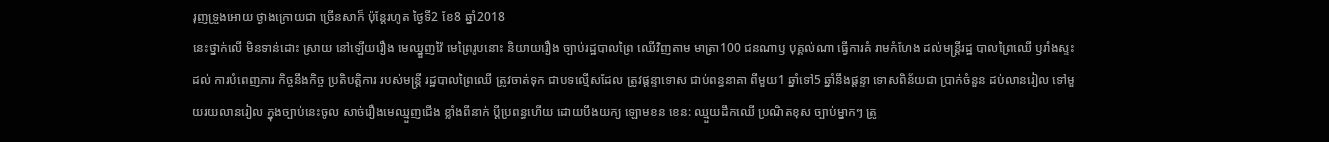រុញទ្រួងអោយ ថ្ងាងក្រោយជា ច្រើនសាក៏ ប៉ុន្តែរហូត ថ្ងៃទី2 ខែ8 ឆ្នាំ2018
នេះថ្នាក់លើ មិនទាន់ដោះ ស្រាយ នៅឡើយរឿង មេឈ្នួញវ៉ៃ មេព្រៃរូបនោះ និយាយរឿង ច្បាប់រដ្ឋបាលព្រៃ ឈើវិញតាម មាត្រា100 ជនណាឫ បុគ្គល់ណា ធ្វើការគំ រាមកំហែង ដល់មន្ត្រីរដ្ឋ បាលព្រៃឈើ ឫរាំងស្ទះដល់ ការបំពេញភារ កិច្ចនឹងកិច្ច ប្រតិបត្តិការ របស់មន្ត្រី រដ្ឋបាលព្រៃឈើ ត្រូវចាត់ទុក ជាបទល្មើសដែល ត្រូវផ្ដន្ទាទោស ជាប់ពន្ធនាគា ពីមួយ1 ឆ្នាំទៅ5 ឆ្នាំនឹងផ្ដន្ទា ទោសពិន័យជា ប្រាក់ចំនួន ដប់លានរៀល ទៅមួយរយលានរៀល ក្នុងច្បាប់នេះចូល សាច់រឿងមេឈ្មួញជើង ខ្លាំងពីនាក់ ប្ដីប្រពន្ធហើយ ដោយបឹងយក្យ ឡោមខន ខេន: ឈ្មួយដឹកឈើ ប្រណិតខុស ច្បាប់ម្នាកៗ ត្រូ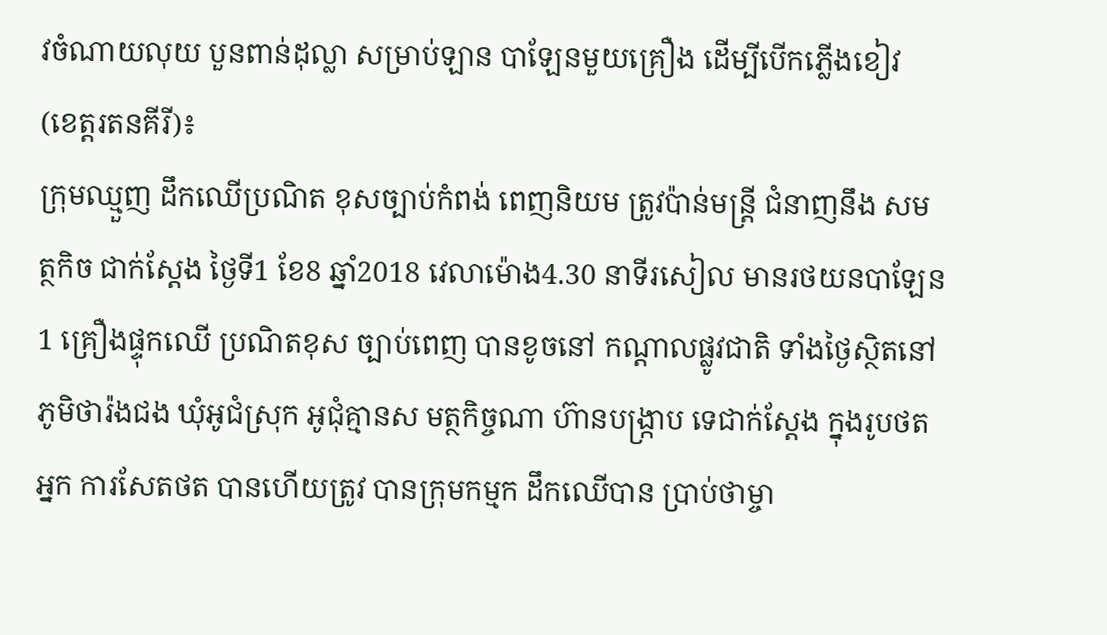វចំណាយលុយ បួនពាន់ដុល្លា សម្រាប់ឡាន បាឡែនមួយគ្រឿង ដើម្បីបើកភ្លើងខៀវ
(ខេត្តរតនគីរី)៖
ក្រុមឈ្មួញ ដឹកឈើប្រណិត ខុសច្បាប់កំពង់ ពេញនិយម ត្រូវប៉ាន់មន្ត្រី ជំនាញនឹង សមត្ថកិច ជាក់ស្តែង ថ្ងៃទី1 ខែ8 ឆ្នាំ2018 វេលាម៉ោង4.30 នាទីរសៀល មានរថយនបាឡែន1 គ្រឿងផ្ទុកឈើ ប្រណិតខុស ច្បាប់ពេញ បានខូចនៅ កណ្ដាលផ្លូវជាតិ ទាំងថ្ងៃស្ថិតនៅ ភូមិថារ៉ងជង ឃុំអូជំស្រុក អូជុំគ្មានស មត្ថកិច្ចណា ហ៊ានបង្រ្កាប ទេជាក់ស្ដែង ក្នុងរូបថតអ្នក ការសែតថត បានហើយត្រូវ បានក្រុមកម្មក ដឹកឈើបាន ប្រាប់ថាម្ចា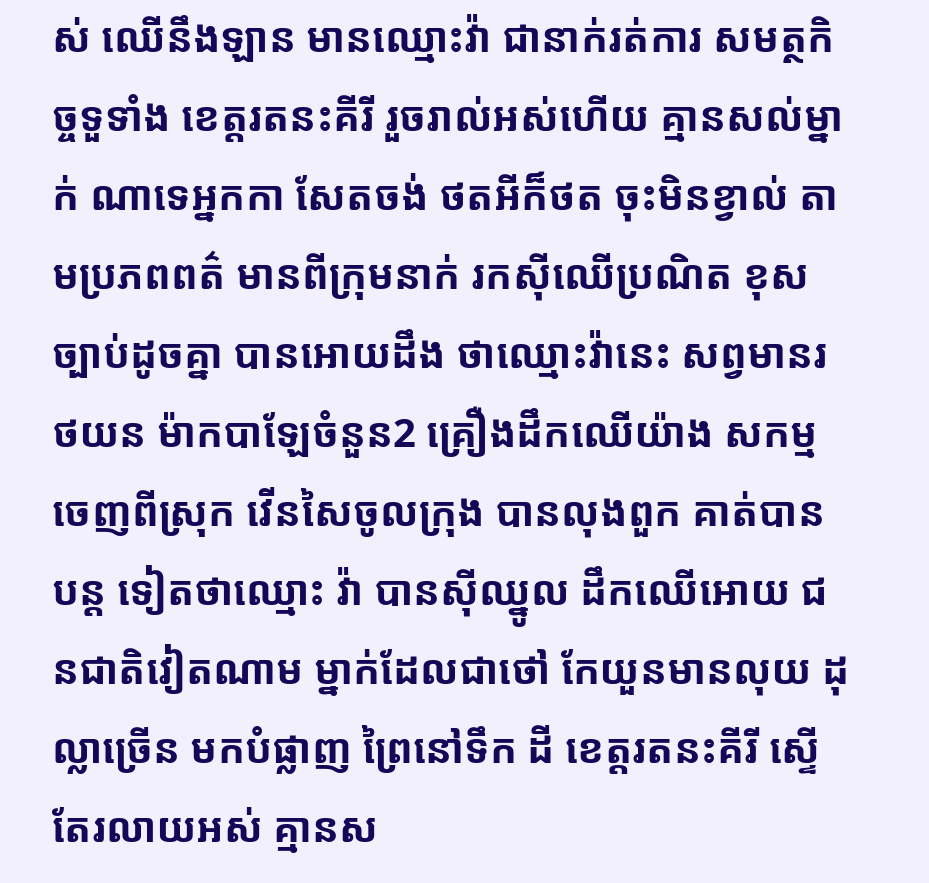ស់ ឈើនឹងឡាន មានឈ្មោះវ៉ា ជានាក់រត់ការ សមត្ថកិច្ចទួទាំង ខេត្តរតនះគីរី រួចរាល់អស់ហើយ គ្មានសល់ម្នាក់ ណាទេអ្នកកា សែតចង់ ថតអីក៏ថត ចុះមិនខ្វាល់ តាមប្រភពពត៌ មានពីក្រុមនាក់ រកស៊ីឈើប្រណិត ខុសច្បាប់ដូចគ្នា បានអោយដឹង ថាឈ្មោះវ៉ានេះ សព្វមានរថយន ម៉ាកបាឡែចំនួន2 គ្រឿងដឹកឈើយ៉ាង សកម្មចេញពីស្រុក វើនសៃចូលក្រុង បានលុងពួក គាត់បានបន្ត ទៀតថាឈ្មោះ វ៉ា បានស៊ីឈ្នូល ដឹកឈើអោយ ជនជាតិវៀតណាម ម្នាក់ដែលជាថៅ កែយួនមានលុយ ដុល្លាច្រើន មកបំផ្លាញ ព្រៃនៅទឹក ដី ខេត្តរតនះគីរី ស្ទើតែរលាយអស់ គ្មានស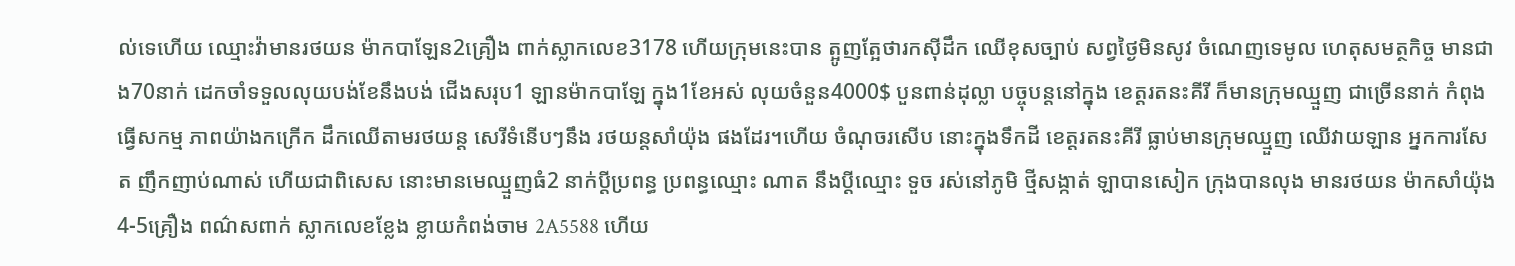ល់ទេហើយ ឈ្មោះវ៉ាមានរថយន ម៉ាកបាឡែន2គ្រឿង ពាក់ស្លាកលេខ3178 ហើយក្រុមនេះបាន ត្អូញត្អែថារកស៊ីដឹក ឈើខុសច្បាប់ សព្វថ្ងៃមិនសូវ ចំណេញទេមូល ហេតុសមត្ថកិច្ច មានជាង70នាក់ ដេកចាំទទួលលុយបង់ខែនឹងបង់ ជើងសរុប1 ឡានម៉ាកបាឡែ ក្នុង1ខែអស់ លុយចំនួន4000$ បួនពាន់ដុល្លា បច្ចុបន្ដនៅក្នុង ខេត្តរតនះគីរី ក៏មានក្រុមឈ្មួញ ជាច្រើននាក់ កំពុងធ្វើសកម្ម ភាពយ៉ាងកក្រើក ដឹកឈើតាមរថយន្ត សេរីទំនើបៗនឹង រថយន្តសាំយ៉ុង ផងដែរ។ហើយ ចំណុចរសើប នោះក្នុងទឹកដី ខេត្តរតនះគីរី ធ្លាប់មានក្រុមឈ្មួញ ឈើវាយឡាន អ្នកការសែត ញឹកញាប់ណាស់ ហើយជាពិសេស នោះមានមេឈ្មួញធំ2 នាក់ប្ដីប្រពន្ធ ប្រពន្ធឈ្មោះ ណាត នឹងប្ដីឈ្មោះ ទួច រស់នៅភូមិ ថ្មីសង្កាត់ ឡាបានសៀក ក្រុងបានលុង មានរថយន ម៉ាកសាំយ៉ុង4-5គ្រឿង ពណ៌សពាក់ ស្លាកលេខខ្លែង ខ្លាយកំពង់ចាម 2A5588 ហើយ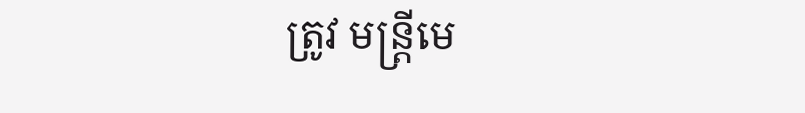ត្រូវ មន្ត្រីមេ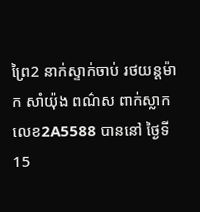ព្រៃ2 នាក់ស្ទាក់ចាប់ រថយន្តម៉ាក សាំយ៉ុង ពណ៌ស ពាក់ស្លាកលេខ2A5588 បាននៅ ថ្ងៃទី15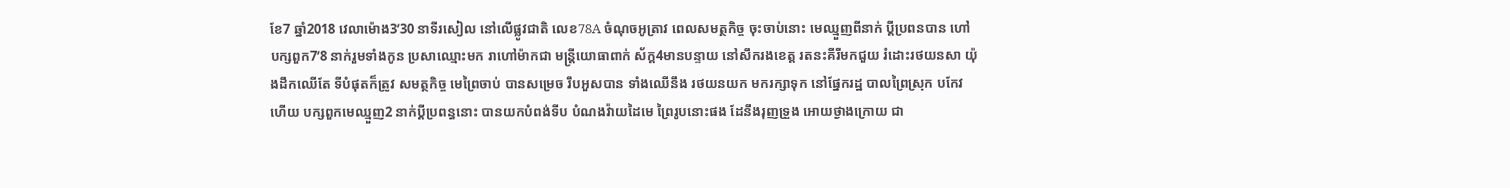ខែ7 ឆ្នាំ2018 វេលាម៉ោង3’30 នាទីរសៀល នៅលើផ្លូវជាតិ លេខ78A ចំណុចអូត្រាវ ពេលសមត្ថកិច្ច ចុះចាប់នោះ មេឈ្មួញពីនាក់ ប្ដីប្រពនបាន ហៅបក្សពួក7’8 នាក់រួមទាំងកូន ប្រសាឈ្មោះមក រាហៅម៉ាកជា មន្រ្តីយោធាពាក់ ស័ក្ត4មានបន្ទាយ នៅសឹករងខេត្ត រតនះគីរីមកជួយ រំដោះរថយនសា យ៉ុងដឹកឈើតែ ទីបំផុតក៏ត្រូវ សមត្ថកិច្ច មេព្រៃចាប់ បានសម្រេច រឹបអួសបាន ទាំងឈើនឹង រថយនយក មករក្សាទុក នៅផ្នែករដ្ឋ បាលព្រៃស្រុក បកែវហើយ បក្សពួកមេឈ្មួញ2 នាក់ប្ដីប្រពន្ធនោះ បានយកបំពង់ទីប បំណងវ៉ាយដៃមេ ព្រៃរូបនោះផង ដែនឹងរុញទ្រួង អោយថ្ងាងក្រោយ ជា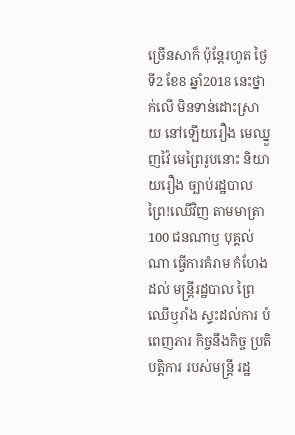ច្រើនសាក៏ ប៉ុន្តែរហូត ថ្ងៃទី2 ខែ8 ឆ្នាំ2018 នេះថ្នាក់លើ មិនទាន់ដោះស្រាយ នៅឡើយរឿង មេឈ្នួញវ៉ៃ មេព្រៃរូបនោះ និយាយរឿង ច្បាប់រដ្ឋបាល ព្រៃ!ឈើវិញ តាមមាត្រា100 ជនណាឫ បុគ្គល់ណា ធ្វើការគំរាម កំហែងដល់ មន្ត្រីរដ្ឋបាល ព្រៃឈើឫរាំង ស្ទះដល់ការ បំពេញភារ កិច្ចនឹងកិច្ច ប្រតិបត្តិការ របស់មន្ត្រី រដ្ឋ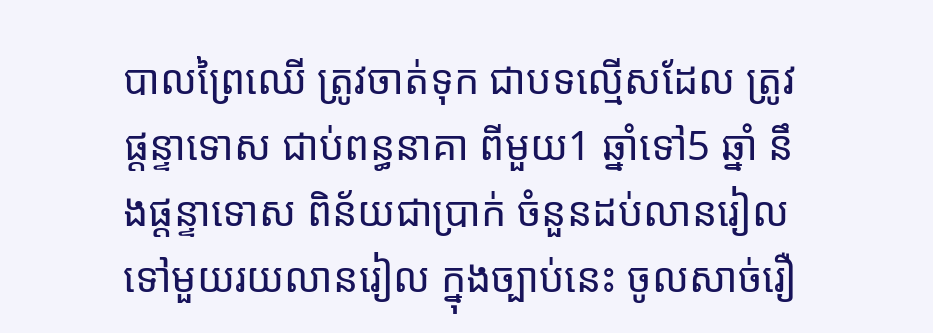បាលព្រៃឈើ ត្រូវចាត់ទុក ជាបទល្មើសដែល ត្រូវផ្ដន្ទាទោស ជាប់ពន្ធនាគា ពីមួយ1 ឆ្នាំទៅ5 ឆ្នាំ នឹងផ្ដន្ទាទោស ពិន័យជាប្រាក់ ចំនួនដប់លានរៀល ទៅមួយរយលានរៀល ក្នុងច្បាប់នេះ ចូលសាច់រឿ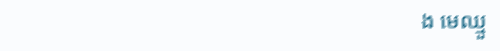ង មេឈ្មួ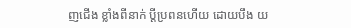ញជើង ខ្លាំងពីនាក់ ប្ដីប្រពនហើយ ដោយបឹង យ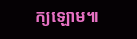ក្យឡោម៕